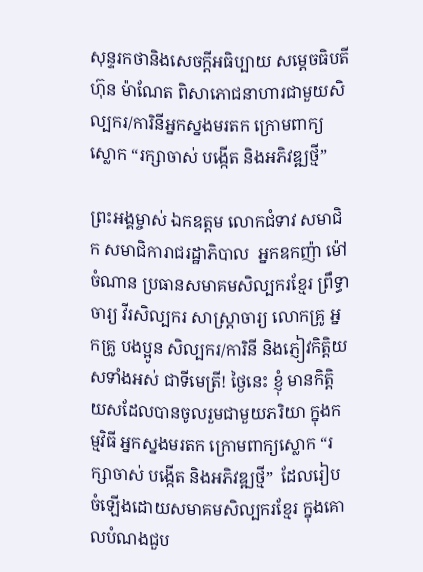សុន្ទរកថានិងសេចក្ដីអធិប្បាយ សម្ដេចធិបតី ហ៊ុន ម៉ាណែត ពិសាភោជនាហារជាមួយសិល្បករ/ការិនីអ្នកស្នងមរតក ក្រោមពាក្យស្លោក “រក្សាចាស់ បង្កើត និងអភិវឌ្ឍថ្មី”

ព្រះអង្គម្ចាស់ ឯកឧត្តម លោកជំទាវ សមាជិក សមាជិការាជរដ្ឋាភិបាល  អ្នកឧកញ៉ា ម៉ៅ ចំណាន ប្រធានសមាគមសិល្បករខ្មែរ ព្រឹទ្ធាចារ្យ វីរសិល្បករ សាស្ត្រាចារ្យ លោកគ្រូ អ្នកគ្រូ បងប្អូន សិល្បករ/ការិនី និងភ្ញៀវកិត្តិយសទាំងអស់ ជាទីមេត្រី! ថ្ងៃនេះ ខ្ញុំ មានកិត្តិយសដែលបានចូលរួមជាមួយភរិយា ក្នុងកម្មវិធី អ្នកស្នងមរតក ក្រោមពាក្យស្លោក “រក្សាចាស់ បង្កើត និងអភិវឌ្ឍថ្មី”  ដែលរៀបចំឡើងដោយសមាគមសិល្បករខ្មែរ ក្នុងគោលបំណងជួប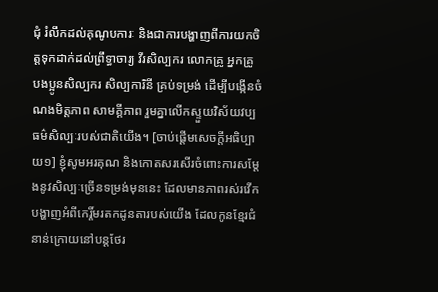ជុំ រំលឹកដល់គុណូបការៈ និងជាការបង្ហាញពីការយកចិត្តទុកដាក់ដល់ព្រឹទ្ធាចារ្យ វីរសិល្បករ លោកគ្រូ អ្នកគ្រូ បងប្អូនសិល្បករ សិល្បការិនី គ្រប់ទម្រង់ ដើម្បីបង្កើនចំណងមិត្តភាព សាមគ្គីភាព រួមគ្នាលើកស្ទួយវិស័យវប្បធម៌សិល្បៈរបស់ជាតិយើង។ [ចាប់ផ្តើមសេចក្តីអធិប្បាយ១] ខ្ញុំសូមអរគុណ និងកោតសរសើរចំពោះការសម្តែងនូវសិល្បៈច្រើនទម្រង់មុននេះ ដែលមានភាពរស់រវើកបង្ហាញអំពីកេរ្តិ៍មរតកដូនតារបស់យើង ដែលកូនខ្មែរជំនាន់ក្រោយនៅបន្តថែរ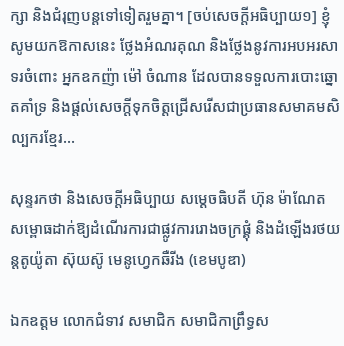ក្សា និងជំរុញបន្តទៅទៀតរួមគ្នា។ [ចប់សេចក្តីអធិប្បាយ១] ខ្ញុំសូមយកឱកាសនេះ ថ្លែងអំណរគុណ និងថ្លែងនូវការអបអរសាទរចំពោះ អ្នកឧកញ៉ា ម៉ៅ ចំណាន ដែលបានទទួលការបោះឆ្នោតគាំទ្រ និងផ្តល់សេចក្តីទុកចិត្តជ្រើសរើសជាប្រធានសមាគមសិល្បករខ្មែរ…

សុន្ទរកថា និងសេចក្ដីអធិប្បាយ សម្ដេចធិបតី ហ៊ុន ម៉ាណែត សម្ពោធដាក់ឱ្យដំណើរការជាផ្លូវការរោងចក្រផ្គុំ និងដំឡើងរថយន្តតូយ៉ូតា ស៊ុយស៊ូ មេនូហេ្វកឆឺរីង (ខេមបូឌា)

ឯកឧត្តម លោកជំទាវ សមាជិក សមាជិកាព្រឹទ្ធស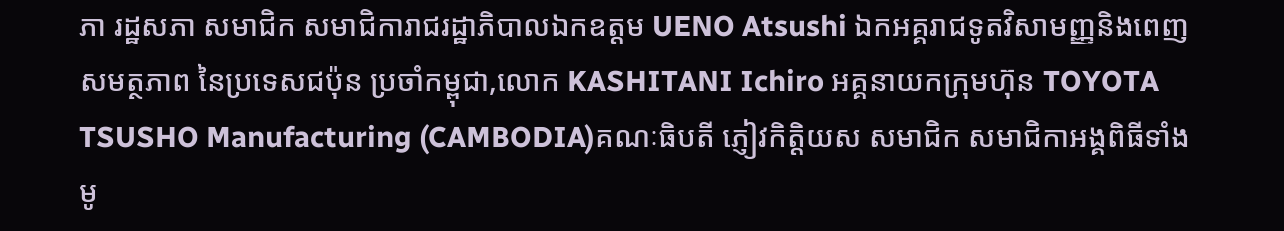ភា រដ្ឋសភា សមាជិក សមាជិការាជរដ្ឋាភិបាលឯកឧត្តម UENO Atsushi ឯកអគ្គរាជទូតវិសាមញ្ញនិងពេញសមត្ថភាព នៃប្រទេសជប៉ុន ប្រចាំកម្ពុជា,លោក KASHITANI Ichiro អគ្គនាយកក្រុមហ៊ុន TOYOTA TSUSHO Manufacturing (CAMBODIA)គណៈធិបតី ភ្ញៀវកិត្តិយស សមាជិក សមាជិកាអង្គពិធីទាំងមូ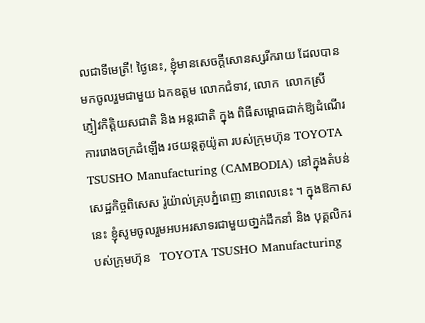លជាទីមេត្រី! ថ្ងៃនេះ, ខ្ញុំមានសេចក្តីសោនស្សរីករាយ ដែលបានមកចូលរួមជាមួយ ឯកឧត្តម លោកជំទាវ, លោក  លោកស្រី  ភ្ញៀវកិត្តិយសជាតិ និង អន្តរជាតិ ក្នុង ពិធីសម្ពោធដាក់ឱ្យដំណើរការរោងចក្រដំឡើង រថយន្តតូយ៉ូតា របស់ក្រុមហ៊ុន TOYOTA TSUSHO Manufacturing (CAMBODIA) នៅក្នុងតំបន់សេដ្ឋកិច្ចពិសេស រ៉ូយ៉ាល់គ្រុបភ្នំពេញ នាពេលនេះ ។ ក្នុងឱកាសនេះ ខ្ញុំសូមចូលរួមអបអរសាទរជាមួយថា្នក់ដឹកនាំ និង បុគ្គលិករបស់ក្រុមហ៊ុន   TOYOTA TSUSHO Manufacturing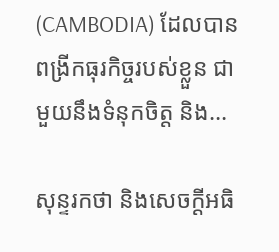(CAMBODIA) ដែលបានពង្រីកធុរកិច្ចរបស់ខ្លួន ជាមួយនឹងទំនុកចិត្ត និង…

សុន្ទរកថា និងសេចក្ដីអធិ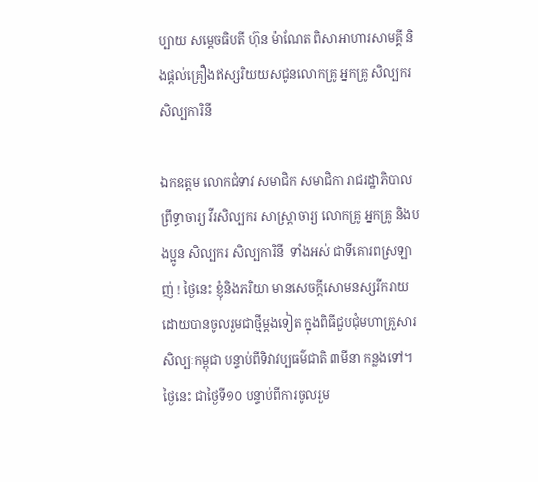ប្បាយ សម្ដេចធិបតី ហ៊ុន ម៉ាណែត ពិសាអាហារសាមគ្គី និងផ្តល់គ្រឿងឥស្សរិយយសជូនលោកគ្រូ អ្នកគ្រូ សិល្បករ សិល្បការិនី

ឯកឧត្តម លោកជំទាវ សមាជិក សមាជិកា រាជរដ្ឋាភិបាលព្រឹទ្ធាចារ្យ វីរសិល្បករ សាស្ត្រាចារ្យ លោកគ្រូ អ្នកគ្រូ និងបងប្អូន សិល្បករ សិល្បការិនី  ទាំងអស់ ជាទីគោរពស្រឡាញ់ ! ថ្ងៃនេះ ខ្ញុំនិងភរិយា មានសេចក្តីសោមនស្សរីករាយ ដោយបានចូលរួមជាថ្មីម្តងទៀត ក្នុងពិធីជួបជុំមហាគ្រួសារសិល្បៈកម្ពុជា បន្ទាប់ពីទិវាវប្បធម៌ជាតិ ៣មីនា កន្លងទៅ។ ថ្ងៃនេះ ជាថ្ងៃទី១០ បន្ទាប់ពីការចូលរួម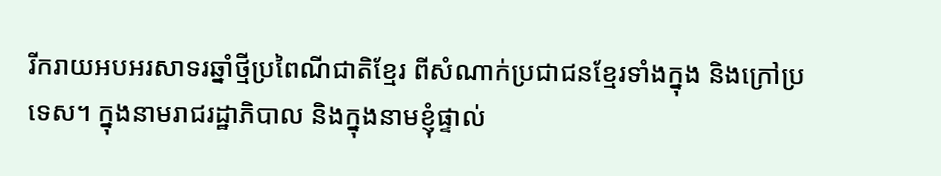រីករាយអបអរសាទរឆ្នាំថ្មីប្រពៃណីជាតិខ្មែរ ពីសំណាក់ប្រជាជនខ្មែរទាំងក្នុង និងក្រៅប្រទេស។ ក្នុងនាមរាជរដ្ឋាភិបាល និងក្នុងនាមខ្ញុំផ្ទាល់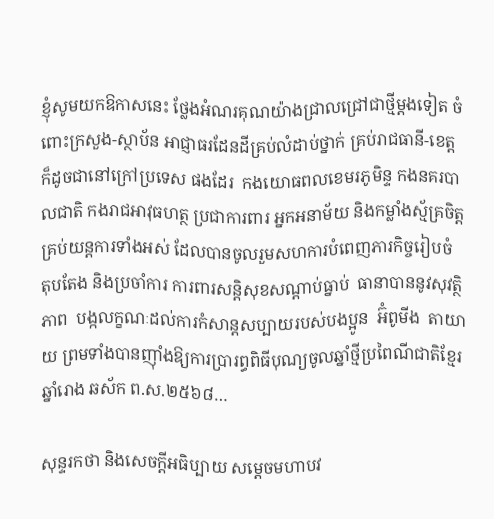ខ្ញុំសូមយកឱកាសនេះ ថ្លែងអំណរគុណយ៉ាងជ្រាលជ្រៅជាថ្មីម្តងទៀត ចំពោះក្រសួង-ស្ថាប័ន អាជ្ញាធរដែនដីគ្រប់លំដាប់ថ្នាក់ គ្រប់រាជធានី-ខេត្ត  ក៏ដូចជានៅក្រៅប្រទេស ផងដែរ  កងយោធពលខេមរភូមិន្ទ កងនគរបាលជាតិ កងរាជអាវុធហត្ថ ប្រជាការពារ អ្នកអនាម័យ និងកម្លាំងស្ម័គ្រចិត្តគ្រប់យន្តការទាំងអស់ ដែលបានចូលរួមសហការបំពេញភារកិច្ចរៀបចំ តុបតែង និងប្រចាំការ ការពារសន្តិសុខសណ្តាប់ធ្នាប់  ធានាបាននូវសុវត្ថិភាព  បង្កលក្ខណៈដល់ការកំសាន្តសប្បាយរបស់បងប្អូន  អ៊ំពូមីង  តាយាយ ព្រមទាំងបានញ៉ាំងឱ្យការប្រារព្ធពិធីបុណ្យចូលឆ្នាំថ្មីប្រពៃណីជាតិខ្មែរ ឆ្នាំរោង ឆស័ក ព.ស.២៥៦៨…

សុន្ទរកថា និងសេចក្តីអធិប្បាយ សម្តេចមហាបវ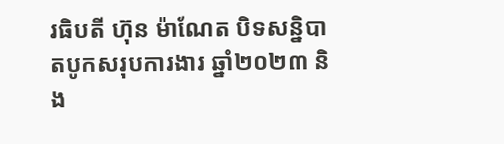រធិបតី ហ៊ុន ម៉ាណែត បិទសន្និបាតបូកសរុបការងារ ឆ្នាំ២០២៣ និង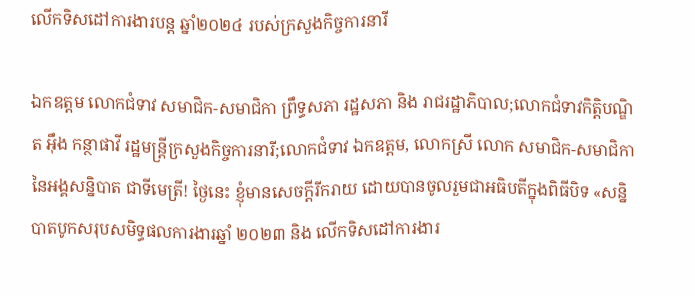លើកទិសដៅការងារបន្ត ឆ្នាំ២០២៤ របស់ក្រសួងកិច្ចការនារី

ឯកឧត្តម លោកជំទាវ សមាជិក-សមាជិកា ព្រឹទ្ធសភា រដ្ឋសភា និង រាជរដ្ឋាភិបាល;លោកជំទាវកិត្តិបណ្ឌិត អ៊ឹង កន្ថាផាវី រដ្ឋមន្រ្តីក្រសួងកិច្ចការនារី;លោកជំទាវ ឯកឧត្តម, លោកស្រី លោក សមាជិក-សមាជិកា នៃអង្គសន្និបាត ជាទីមេត្រី! ថ្ងៃនេះ ខ្ញុំមានសេចក្តីរីករាយ ដោយបានចូលរួមជាអធិបតីក្នុងពិធីបិទ «សន្និបាតបូកសរុបសមិទ្ធផលការងារឆ្នាំ ២០២៣ និង លើកទិសដៅការងារ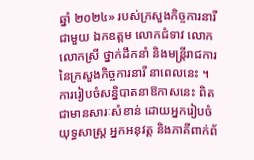ឆ្នាំ ២០២៤» របស់ក្រសួងកិច្ចការនារី ជាមួយ ឯកឧត្តម លោកជំទាវ លោក លោកស្រី ថ្នាក់ដឹកនាំ និងមន្រ្តីរាជការ នៃក្រសួងកិច្ចការនារី នាពេលនេះ ។ ការរៀបចំសន្និបាតនាឱកាសនេះ ពិតជាមានសារៈសំខាន់ ដោយអ្នករៀបចំយុទ្ធសាស្រ្ត អ្នកអនុវត្ត និងភាគីពាក់ព័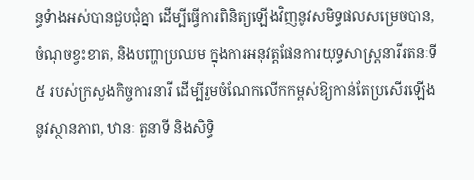ន្ធទំាងអស់បានជួបជុំគ្នា ដើម្បីធ្វើការពិនិត្យឡើងវិញនូវសមិទ្ធផលសម្រេចបាន, ចំណុចខ្វះខាត, និងបញ្ហាប្រឈម ក្នុងការអនុវត្តផែនការយុទ្ធសាស្រ្តនារីរតនៈទី ៥ របស់ក្រសួងកិច្ចការនារី ដើម្បីរួមចំណែកលើកកម្ពស់ឱ្យកាន់តែប្រសើរឡើងនូវស្ថានភាព, ឋានៈ តួនាទី និងសិទ្ធិ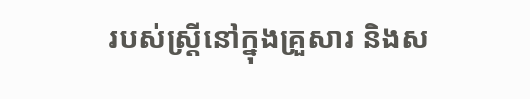របស់ស្រ្តីនៅក្នុងគ្រួសារ និងស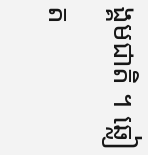ង្គមជាតិ ។ ឆ្លៀត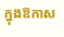ក្នុងឱកាស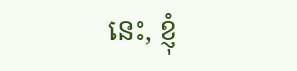នេះ, ខ្ញុំ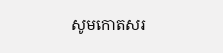សូមកោតសរ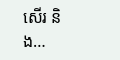សើរ និង…